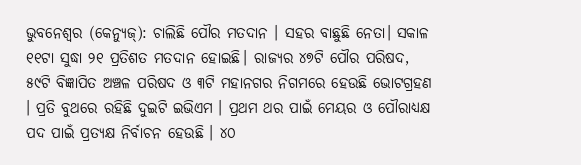ଭୁବନେଶ୍ୱର (କେନ୍ୟୁଜ୍): ଚାଲିଛି ପୌର ମତଦାନ । ସହର ବାଛୁଛି ନେତା। ସକାଳ ୧୧ଟା ସୁଦ୍ଧା ୨୧ ପ୍ରତିଶତ ମତଦାନ ହୋଇଛି। ରାଜ୍ୟର ୪୭ଟି ପୌର ପରିଷଦ, ୫୯ଟି ବିଜ୍ଞାପିତ ଅଞ୍ଚଳ ପରିଷଦ ଓ ୩ଟି ମହାନଗର ନିଗମରେ ହେଉଛି ଭୋଟଗ୍ରହଣ । ପ୍ରତି ବୁଥରେ ରହିଛି ଦୁଇଟି ଇଭିଏମ । ପ୍ରଥମ ଥର ପାଇଁ ମେୟର ଓ ପୌରାଧ୍ୟକ୍ଷ ପଦ ପାଇଁ ପ୍ରତ୍ୟକ୍ଷ ନିର୍ବାଚନ ହେଉଛି । ୪୦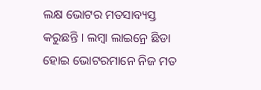ଲକ୍ଷ ଭୋଟର ମତସାବ୍ୟସ୍ତ କରୁଛନ୍ତି । ଲମ୍ବା ଲାଇନ୍ରେ ଛିଡା ହୋଇ ଭୋଟରମାନେ ନିଜ ମତ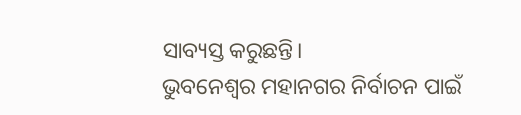ସାବ୍ୟସ୍ତ କରୁଛନ୍ତି।
ଭୁବନେଶ୍ୱର ମହାନଗର ନିର୍ବାଚନ ପାଇଁ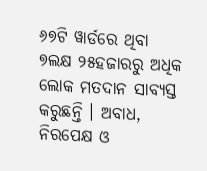୬୭ଟି ୱାର୍ଡରେ ଥିବା ୭ଲକ୍ଷ ୨୫ହଜାରରୁ ଅଧିକ ଲୋକ ମତଦାନ ସାବ୍ୟସ୍ତ କରୁଛନ୍ତି । ଅବାଧ, ନିରପେକ୍ଷ ଓ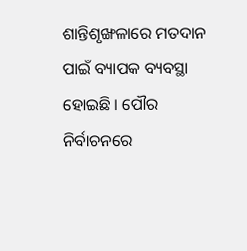ଶାନ୍ତିଶୃଙ୍ଖଳାରେ ମତଦାନ ପାଇଁ ବ୍ୟାପକ ବ୍ୟବସ୍ଥା ହୋଇଛି । ପୌର ନିର୍ବାଚନରେ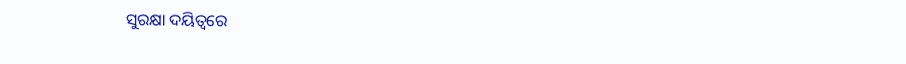ସୁରକ୍ଷା ଦୟିତ୍ୱରେ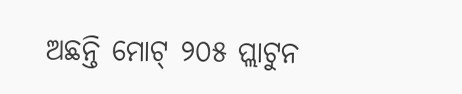ଅଛନ୍ତି ମୋଟ୍ ୨୦୫ ପ୍ଲାଟୁନ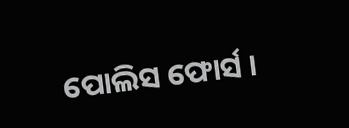ପୋଲିସ ଫୋର୍ସ ।